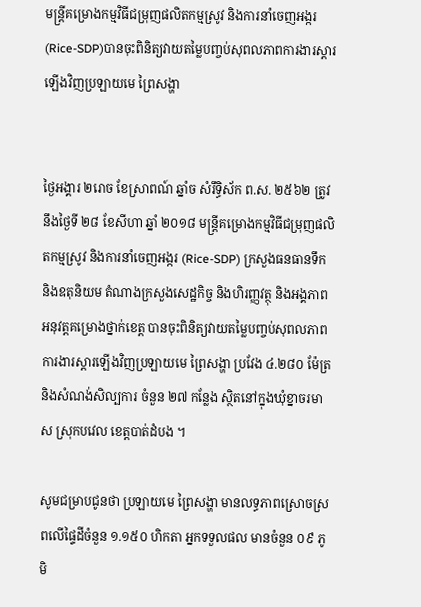មន្រ្តីគម្រោងកម្មវិធីជម្រុញផលិតកម្មស្រូវ និងការនាំចេញអង្ករ (Rice-SDP)បានចុះពិនិត្យវាយតម្លៃបញ្ចប់សុពលភាពការងារស្តារឡើងវិញប្រឡាយមេ ព្រៃសង្ហា


ថ្ងៃអង្គារ ២រោច ខែស្រាពណ៍ ឆ្នាំច សំរឹទ្ធិស័ក ព.ស. ២៥៦២ ត្រូវនឹងថ្ងៃទី ២៨ ខែសីហា ឆ្នាំ ២០១៨ មន្រ្តីគម្រោងកម្មវិធីជម្រុញផលិតកម្មស្រូវ និងការនាំចេញអង្ករ (Rice-SDP) ក្រសួងធនធានទឹក និងឧតុនិយម តំណាងក្រសួងសេដ្ឋកិច្ច និងហិរញ្ញវត្ថុ និងអង្គភាពអនុវត្តគម្រោងថ្នាក់ខេត្ត បានចុះពិនិត្យវាយតម្លៃបញ្ចប់សុពលភាពការងារស្តារឡើងវិញប្រឡាយមេ ព្រៃសង្ហា ប្រវែង ៤.២៨០ ម៉ែត្រ និងសំណង់សិល្បការ ចំនួន ២៧ កន្លែង ស្ថិតនៅក្នុងឃុំខ្នាចរមាស ស្រុកបវេល ខេត្តបាត់ដំបង ។

សូមជម្រាបជូនថា ប្រឡាយមេ ព្រៃសង្ហា មានលទ្ធភាពស្រោចស្រពលើផ្ទៃដីចំនួន ១.១៥០ ហិកតា អ្នកទទួលផល មានចំនួន ០៩ ភូមិ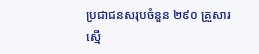ប្រជាជនសរុបចំនួន ២៩០ គ្រួសារ ស្មើ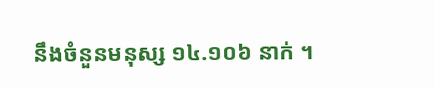នឹងចំនួនមនុស្ស ១៤.១០៦ នាក់ ។